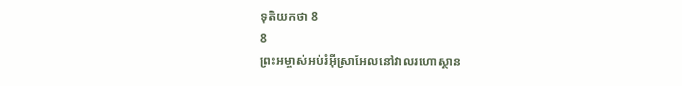ទុតិយកថា 8
8
ព្រះអម្ចាស់អប់រំអ៊ីស្រាអែលនៅវាលរហោស្ថាន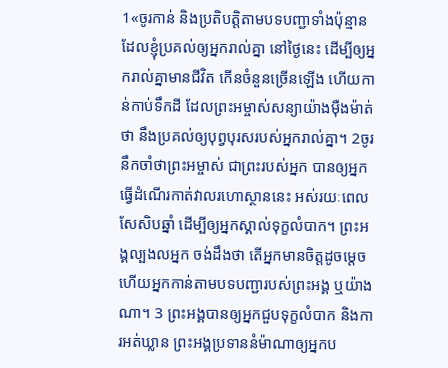1«ចូរកាន់ និងប្រតិបត្តិតាមបទបញ្ជាទាំងប៉ុន្មាន ដែលខ្ញុំប្រគល់ឲ្យអ្នករាល់គ្នា នៅថ្ងៃនេះ ដើម្បីឲ្យអ្នករាល់គ្នាមានជីវិត កើនចំនួនច្រើនឡើង ហើយកាន់កាប់ទឹកដី ដែលព្រះអម្ចាស់សន្យាយ៉ាងម៉ឺងម៉ាត់ថា នឹងប្រគល់ឲ្យបុព្វបុរសរបស់អ្នករាល់គ្នា។ 2ចូរនឹកចាំថាព្រះអម្ចាស់ ជាព្រះរបស់អ្នក បានឲ្យអ្នកធ្វើដំណើរកាត់វាលរហោស្ថាននេះ អស់រយៈពេលសែសិបឆ្នាំ ដើម្បីឲ្យអ្នកស្គាល់ទុក្ខលំបាក។ ព្រះអង្គល្បងលអ្នក ចង់ដឹងថា តើអ្នកមានចិត្តដូចម្ដេច ហើយអ្នកកាន់តាមបទបញ្ជារបស់ព្រះអង្គ ឬយ៉ាងណា។ 3 ព្រះអង្គបានឲ្យអ្នកជួបទុក្ខលំបាក និងការអត់ឃ្លាន ព្រះអង្គប្រទាននំម៉ាណាឲ្យអ្នកប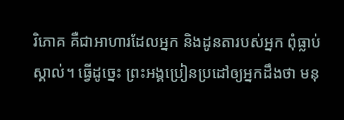រិភោគ គឺជាអាហារដែលអ្នក និងដូនតារបស់អ្នក ពុំធ្លាប់ស្គាល់។ ធ្វើដូច្នេះ ព្រះអង្គប្រៀនប្រដៅឲ្យអ្នកដឹងថា មនុ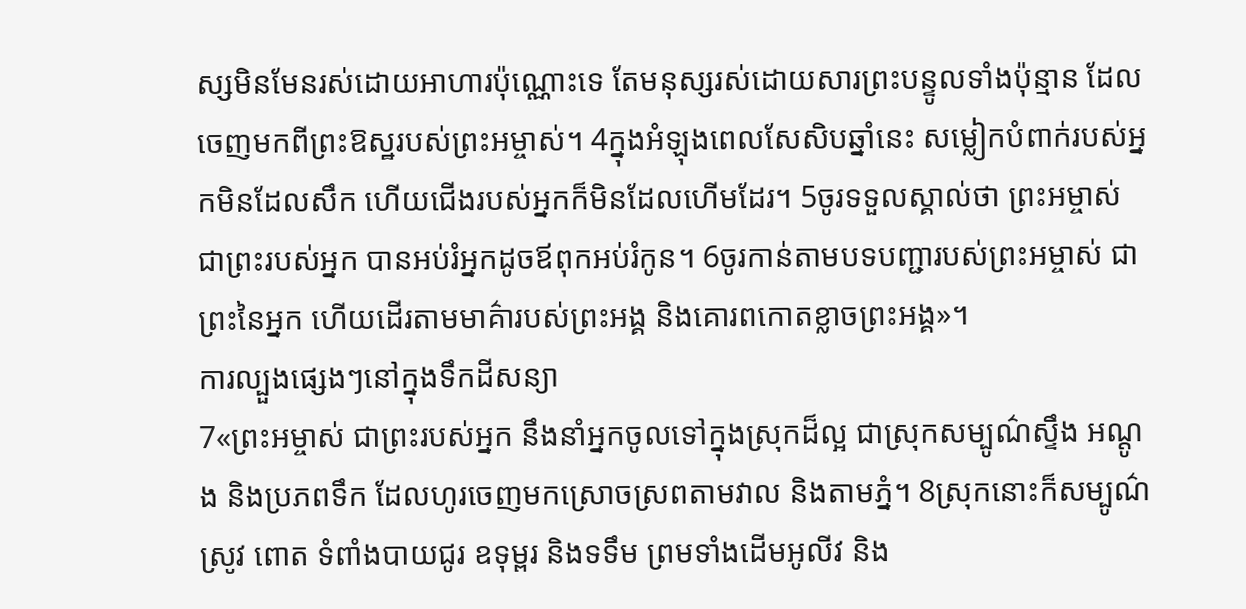ស្សមិនមែនរស់ដោយអាហារប៉ុណ្ណោះទេ តែមនុស្សរស់ដោយសារព្រះបន្ទូលទាំងប៉ុន្មាន ដែលចេញមកពីព្រះឱស្ឋរបស់ព្រះអម្ចាស់។ 4ក្នុងអំឡុងពេលសែសិបឆ្នាំនេះ សម្លៀកបំពាក់របស់អ្នកមិនដែលសឹក ហើយជើងរបស់អ្នកក៏មិនដែលហើមដែរ។ 5ចូរទទួលស្គាល់ថា ព្រះអម្ចាស់ ជាព្រះរបស់អ្នក បានអប់រំអ្នកដូចឪពុកអប់រំកូន។ 6ចូរកាន់តាមបទបញ្ជារបស់ព្រះអម្ចាស់ ជាព្រះនៃអ្នក ហើយដើរតាមមាគ៌ារបស់ព្រះអង្គ និងគោរពកោតខ្លាចព្រះអង្គ»។
ការល្បួងផ្សេងៗនៅក្នុងទឹកដីសន្យា
7«ព្រះអម្ចាស់ ជាព្រះរបស់អ្នក នឹងនាំអ្នកចូលទៅក្នុងស្រុកដ៏ល្អ ជាស្រុកសម្បូណ៌ស្ទឹង អណ្ដូង និងប្រភពទឹក ដែលហូរចេញមកស្រោចស្រពតាមវាល និងតាមភ្នំ។ 8ស្រុកនោះក៏សម្បូណ៌ស្រូវ ពោត ទំពាំងបាយជូរ ឧទុម្ពរ និងទទឹម ព្រមទាំងដើមអូលីវ និង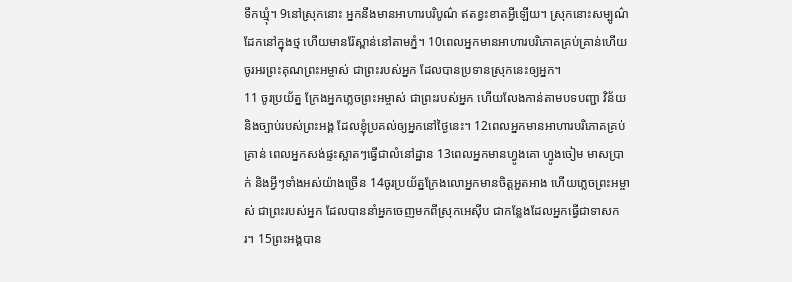ទឹកឃ្មុំ។ 9នៅស្រុកនោះ អ្នកនឹងមានអាហារបរិបូណ៌ ឥតខ្វះខាតអ្វីឡើយ។ ស្រុកនោះសម្បូណ៌ដែកនៅក្នុងថ្ម ហើយមានរ៉ែស្ពាន់នៅតាមភ្នំ។ 10ពេលអ្នកមានអាហារបរិភោគគ្រប់គ្រាន់ហើយ ចូរអរព្រះគុណព្រះអម្ចាស់ ជាព្រះរបស់អ្នក ដែលបានប្រទានស្រុកនេះឲ្យអ្នក។
11 ចូរប្រយ័ត្ន ក្រែងអ្នកភ្លេចព្រះអម្ចាស់ ជាព្រះរបស់អ្នក ហើយលែងកាន់តាមបទបញ្ជា វិន័យ និងច្បាប់របស់ព្រះអង្គ ដែលខ្ញុំប្រគល់ឲ្យអ្នកនៅថ្ងៃនេះ។ 12ពេលអ្នកមានអាហារបរិភោគគ្រប់គ្រាន់ ពេលអ្នកសង់ផ្ទះស្អាតៗធ្វើជាលំនៅដ្ឋាន 13ពេលអ្នកមានហ្វូងគោ ហ្វូងចៀម មាសប្រាក់ និងអ្វីៗទាំងអស់យ៉ាងច្រើន 14ចូរប្រយ័ត្នក្រែងលោអ្នកមានចិត្តអួតអាង ហើយភ្លេចព្រះអម្ចាស់ ជាព្រះរបស់អ្នក ដែលបាននាំអ្នកចេញមកពីស្រុកអេស៊ីប ជាកន្លែងដែលអ្នកធ្វើជាទាសករ។ 15ព្រះអង្គបាន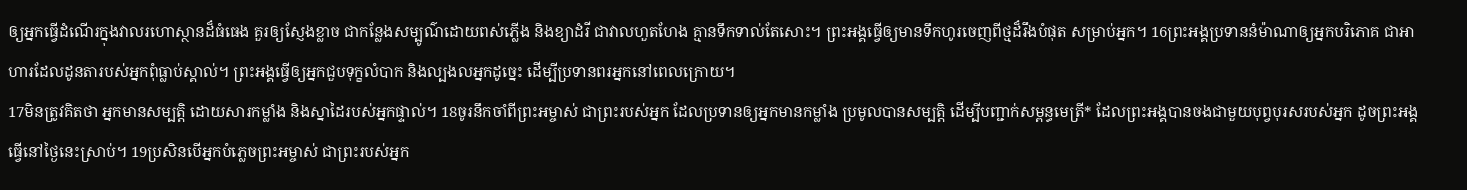ឲ្យអ្នកធ្វើដំណើរក្នុងវាលរហោស្ថានដ៏ធំធេង គួរឲ្យស្ញែងខ្លាច ជាកន្លែងសម្បូណ៌ដោយពស់ភ្លើង និងខ្យាដំរី ជាវាលហួតហែង គ្មានទឹកទាល់តែសោះ។ ព្រះអង្គធ្វើឲ្យមានទឹកហូរចេញពីថ្មដ៏រឹងបំផុត សម្រាប់អ្នក។ 16ព្រះអង្គប្រទាននំម៉ាណាឲ្យអ្នកបរិភោគ ជាអាហារដែលដូនតារបស់អ្នកពុំធ្លាប់ស្គាល់។ ព្រះអង្គធ្វើឲ្យអ្នកជួបទុក្ខលំបាក និងល្បងលអ្នកដូច្នេះ ដើម្បីប្រទានពរអ្នកនៅពេលក្រោយ។
17មិនត្រូវគិតថា អ្នកមានសម្បត្តិ ដោយសារកម្លាំង និងស្នាដៃរបស់អ្នកផ្ទាល់។ 18ចូរនឹកចាំពីព្រះអម្ចាស់ ជាព្រះរបស់អ្នក ដែលប្រទានឲ្យអ្នកមានកម្លាំង ប្រមូលបានសម្បត្តិ ដើម្បីបញ្ជាក់សម្ពន្ធមេត្រី* ដែលព្រះអង្គបានចងជាមួយបុព្វបុរសរបស់អ្នក ដូចព្រះអង្គធ្វើនៅថ្ងៃនេះស្រាប់។ 19ប្រសិនបើអ្នកបំភ្លេចព្រះអម្ចាស់ ជាព្រះរបស់អ្នក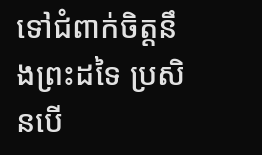ទៅជំពាក់ចិត្តនឹងព្រះដទៃ ប្រសិនបើ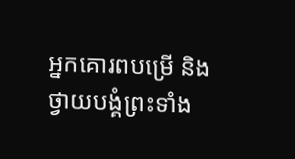អ្នកគោរពបម្រើ និងថ្វាយបង្គំព្រះទាំង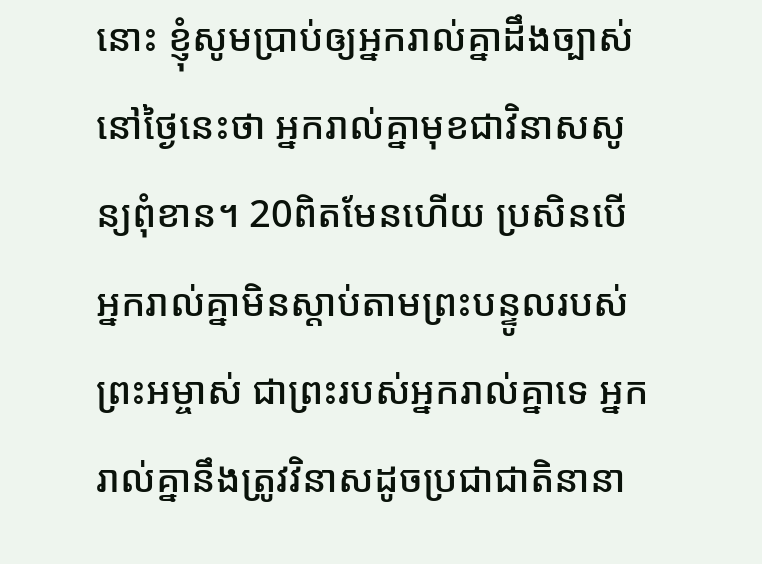នោះ ខ្ញុំសូមប្រាប់ឲ្យអ្នករាល់គ្នាដឹងច្បាស់នៅថ្ងៃនេះថា អ្នករាល់គ្នាមុខជាវិនាសសូន្យពុំខាន។ 20ពិតមែនហើយ ប្រសិនបើអ្នករាល់គ្នាមិនស្ដាប់តាមព្រះបន្ទូលរបស់ព្រះអម្ចាស់ ជាព្រះរបស់អ្នករាល់គ្នាទេ អ្នករាល់គ្នានឹងត្រូវវិនាសដូចប្រជាជាតិនានា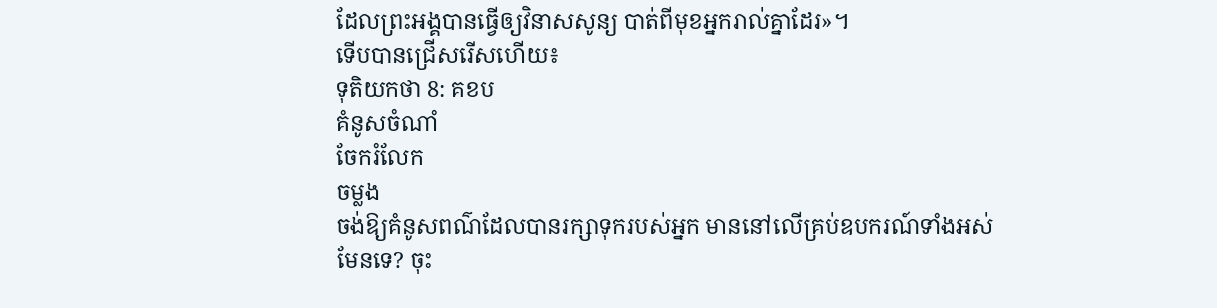ដែលព្រះអង្គបានធ្វើឲ្យវិនាសសូន្យ បាត់ពីមុខអ្នករាល់គ្នាដែរ»។
ទើបបានជ្រើសរើសហើយ៖
ទុតិយកថា 8: គខប
គំនូសចំណាំ
ចែករំលែក
ចម្លង
ចង់ឱ្យគំនូសពណ៌ដែលបានរក្សាទុករបស់អ្នក មាននៅលើគ្រប់ឧបករណ៍ទាំងអស់មែនទេ? ចុះ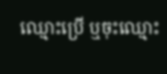ឈ្មោះប្រើ ឬចុះឈ្មោះ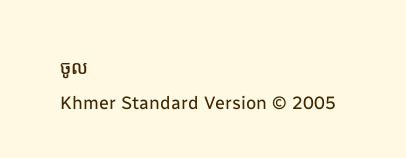ចូល
Khmer Standard Version © 2005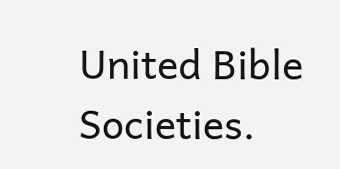United Bible Societies.